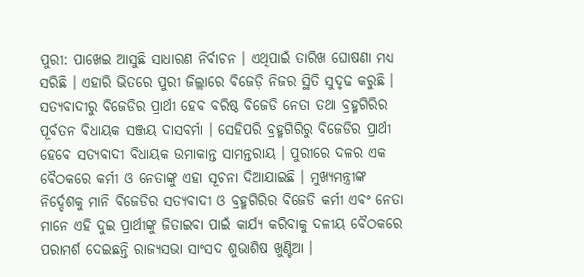ପୁରୀ: ପାଖେଇ ଆସୁଛି ସାଧାରଣ ନିର୍ବାଚନ । ଏଥିପାଇଁ ତାରିଖ ଘୋଷଣା ମଧ୍ୟ ସରିଛି । ଏହାରି ଭିତରେ ପୁରୀ ଜିଲ୍ଲାରେ ବିଜେଡ଼ି ନିଜର ସ୍ଥିତି ସୁଦୃଢ କରୁଛି । ସତ୍ୟବାଦୀରୁ ବିଜେଡିର ପ୍ରାର୍ଥୀ ହେବ ବରିଷ୍ଠ ବିଜେଡି ନେତା ତଥା ବ୍ରହ୍ମଗିରିର ପୂର୍ବତନ ବିଧାୟକ ସଞ୍ଜୟ ଦାସବର୍ମା । ସେହିପରି ବ୍ରହ୍ମଗିରିରୁ ବିଜେଡିର ପ୍ରାର୍ଥୀ ହେବେ ସତ୍ୟବାଦୀ ବିଧାୟକ ଉମାକାନ୍ତ ସାମନ୍ତରାୟ । ପୁରୀରେ ଦଳର ଏକ ବୈଠକରେ କର୍ମୀ ଓ ନେତାଙ୍କୁ ଏହା ସୂଚନା ଦିଆଯାଇଛି । ମୁଖ୍ୟମନ୍ତ୍ରୀଙ୍କ ନିର୍ଦ୍ଦେଶକୁ ମାନି ବିଜେଡିର ସତ୍ୟବାଦୀ ଓ ବ୍ରହ୍ମଗିରିର ବିଜେଡି କର୍ମୀ ଏବଂ ନେତା ମାନେ ଏହି ଦୁଇ ପ୍ରାର୍ଥୀଙ୍କୁ ଜିତାଇବା ପାଇଁ କାର୍ଯ୍ୟ କରିବାକୁ ଦଳୀୟ ବୈଠକରେ ପରାମର୍ଶ ଦେଇଛନ୍ତି ରାଜ୍ୟସଭା ସାଂସଦ ଶୁଭାଶିଷ ଖୁଣ୍ଟିଆ ।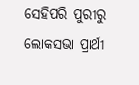ସେହିପରି ପୁରୀରୁ ଲୋକସଭା ପ୍ରାର୍ଥୀ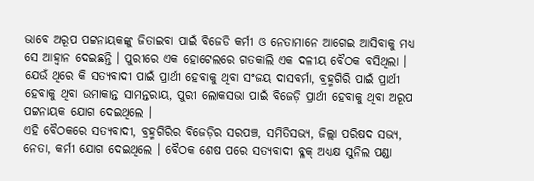ଭାବେ ଅରୂପ ପଟ୍ଟନାୟକଙ୍କୁ ଜିତାଇବା ପାଇଁ ବିଜେଡି କର୍ମୀ ଓ ନେତାମାନେ ଆଗେଇ ଆସିବାକୁ ମଧ୍ୟ ସେ ଆହ୍ବାନ ଦେଇଛନ୍ତି । ପୁରୀରେ ଏକ ହୋଟେଲରେ ଗତକାଲି ଏକ ଦଳୀୟ ବୈଠକ ବସିଥିଲା । ଯେଉଁ ଥିରେ କି ସତ୍ୟବାଦୀ ପାଇଁ ପ୍ରାର୍ଥୀ ହେବାକୁ ଥିବା ସଂଜୟ ଦାସବର୍ମା, ବ୍ରହ୍ମଗିରି ପାଇଁ ପ୍ରାର୍ଥୀ ହେବାକୁ ଥିବା ଉମାକାନ୍ତ ସାମନ୍ତରାୟ, ପୁରୀ ଲୋକସଭା ପାଇଁ ବିଜେଡ଼ି ପ୍ରାର୍ଥୀ ହେବାକୁ ଥିବା ଅରୂପ ପଟ୍ଟନାୟକ ଯୋଗ ଦେଇଥିଲେ ।
ଏହି ବୈଠକରେ ସତ୍ୟବାଦୀ, ବ୍ରହ୍ମଗିରିର ବିଜେଡ଼ିର ସରପଞ୍ଚ, ସମିତିସଭ୍ୟ, ଜିଲ୍ଲା ପରିଷଦ ସଭ୍ୟ, ନେତା, କର୍ମୀ ଯୋଗ ଦେଇଥିଲେ । ବୈଠକ ଶେଷ ପରେ ସତ୍ୟବାଦୀ ବ୍ଳକ୍ ଅଧ୍ୟକ୍ଷ ସୁନିଲ ପଣ୍ଡା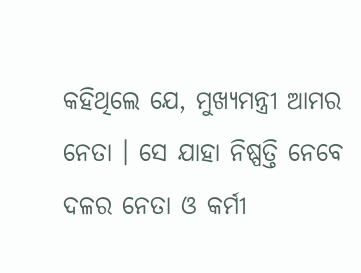କହିଥିଲେ ଯେ, ମୁଖ୍ୟମନ୍ତ୍ରୀ ଆମର ନେତା । ସେ ଯାହା ନିଷ୍ପତ୍ତି ନେବେ ଦଳର ନେତା ଓ କର୍ମୀ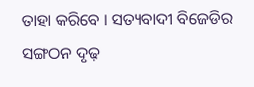ତାହା କରିବେ । ସତ୍ୟବାଦୀ ବିଜେଡିର ସଙ୍ଗଠନ ଦୃଢ଼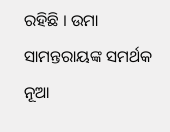ରହିଛି । ଉମା ସାମନ୍ତରାୟଙ୍କ ସମର୍ଥକ ନୂଆ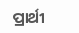ପ୍ରାର୍ଥୀ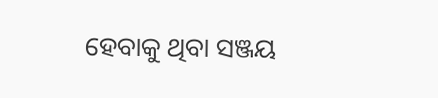ହେବାକୁ ଥିବା ସଞ୍ଜୟ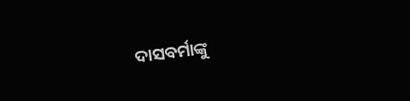ଦାସବର୍ମାଙ୍କୁ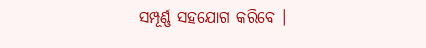ସମ୍ପୂର୍ଣ୍ଣ ସହଯୋଗ କରିବେ ।